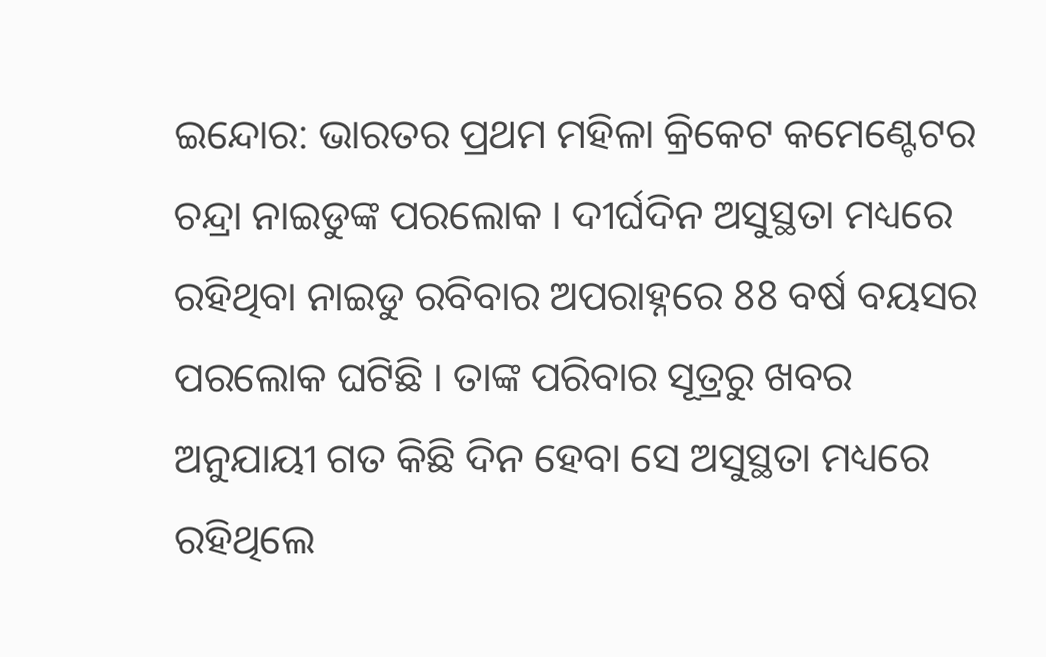ଇନ୍ଦୋର: ଭାରତର ପ୍ରଥମ ମହିଳା କ୍ରିକେଟ କମେଣ୍ଟେଟର ଚନ୍ଦ୍ରା ନାଇଡୁଙ୍କ ପରଲୋକ । ଦୀର୍ଘଦିନ ଅସୁସ୍ଥତା ମଧ୍ୟରେ ରହିଥିବା ନାଇଡୁ ରବିବାର ଅପରାହ୍ନରେ 88 ବର୍ଷ ବୟସର ପରଲୋକ ଘଟିଛି । ତାଙ୍କ ପରିବାର ସୂତ୍ରରୁ ଖବର ଅନୁଯାୟୀ ଗତ କିଛି ଦିନ ହେବା ସେ ଅସୁସ୍ଥତା ମଧ୍ୟରେ ରହିଥିଲେ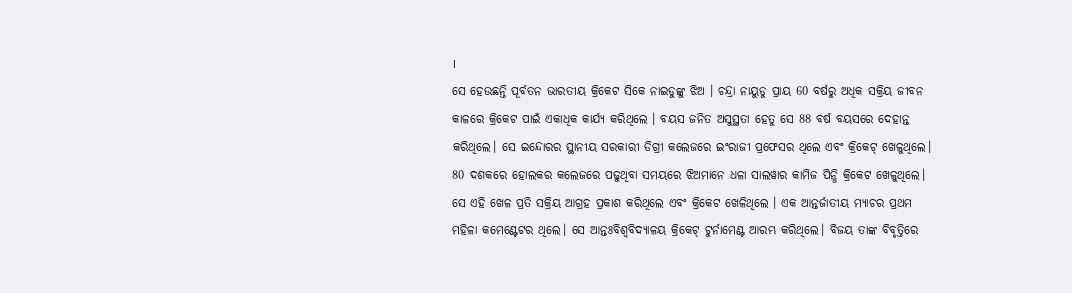।
ସେ ହେଉଛନ୍ତି ପୂର୍ବତନ ଭାରତୀୟ କ୍ରିକେଟ ସିକେ ନାଇଡୁଙ୍କୁ ଝିଅ । ଚନ୍ଦ୍ରା ନାୟୁଡୁ ପ୍ରାୟ 60 ବର୍ଷରୁ ଅଧିକ ସକ୍ରିୟ ଜୀବନ କାଳରେ କ୍ରିକେଟ ପାଇଁ ଏକାଧିକ କାର୍ଯ୍ୟ କରିଥିଲେ । ବୟସ ଜନିତ ଅସୁସ୍ଥତା ହେତୁ ସେ 88 ବର୍ଷ ବୟସରେ ଦେହାନ୍ତ କରିଥିଲେ। ସେ ଇନ୍ଦୋରର ସ୍ଥାନୀୟ ସରକାରୀ ଡିଗ୍ରୀ କଲେଜରେ ଇଂରାଜୀ ପ୍ରଫେସର ଥିଲେ ଏବଂ କ୍ରିକେଟ୍ ଖେଳୁଥିଲେ। 80 ଦଶକରେ ହୋଲକର କଲେଜରେ ପଢୁଥିବା ସମୟରେ ଝିଅମାନେ ଧଳା ସାଲୱାର କାମିଜ ପିନ୍ଧି କ୍ରିକେଟ ଖେଳୁଥିଲେ। ସେ ଏହି ଖେଳ ପ୍ରତି ସକ୍ରିୟ ଆଗ୍ରହ ପ୍ରକାଶ କରିଥିଲେ ଏବଂ କ୍ରିକେଟ ଖେଳିଥିଲେ । ଏକ ଆନ୍ତର୍ଜାତୀୟ ମ୍ୟାଚର ପ୍ରଥମ ମହିଳା କମେଣ୍ଟେଟର ଥିଲେ। ସେ ଆନ୍ତଃବିଶ୍ବବିଦ୍ୟାଳୟ କ୍ରିକେଟ୍ ଟୁର୍ନାମେଣ୍ଟ ଆରମ୍ଭ କରିଥିଲେ। ବିଜୟ ତାଙ୍କ ବିବୃତ୍ତିରେ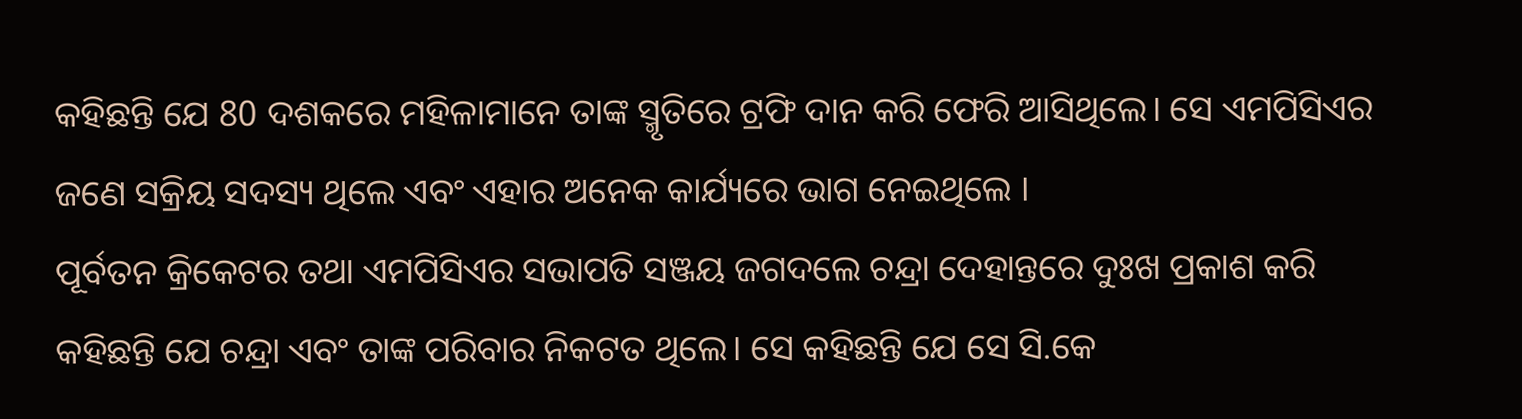କହିଛନ୍ତି ଯେ 80 ଦଶକରେ ମହିଳାମାନେ ତାଙ୍କ ସ୍ମୃତିରେ ଟ୍ରଫି ଦାନ କରି ଫେରି ଆସିଥିଲେ। ସେ ଏମପିସିଏର ଜଣେ ସକ୍ରିୟ ସଦସ୍ୟ ଥିଲେ ଏବଂ ଏହାର ଅନେକ କାର୍ଯ୍ୟରେ ଭାଗ ନେଇଥିଲେ ।
ପୂର୍ବତନ କ୍ରିକେଟର ତଥା ଏମପିସିଏର ସଭାପତି ସଞ୍ଜୟ ଜଗଦଲେ ଚନ୍ଦ୍ରା ଦେହାନ୍ତରେ ଦୁଃଖ ପ୍ରକାଶ କରି କହିଛନ୍ତି ଯେ ଚନ୍ଦ୍ରା ଏବଂ ତାଙ୍କ ପରିବାର ନିକଟତ ଥିଲେ। ସେ କହିଛନ୍ତି ଯେ ସେ ସି.କେ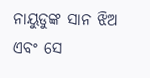ନାୟୁଡୁଙ୍କ ସାନ ଝିଅ ଏବଂ ସେ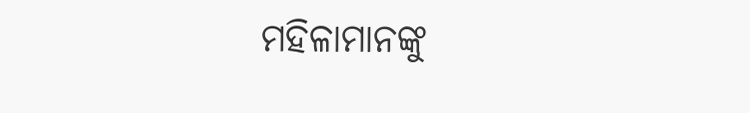ମହିଳାମାନଙ୍କୁ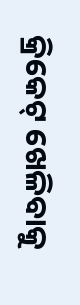କ୍ରିକେଟ୍ ଖେଳିବାକୁ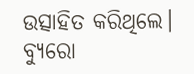ଉତ୍ସାହିତ କରିଥିଲେ।
ବ୍ୟୁରୋ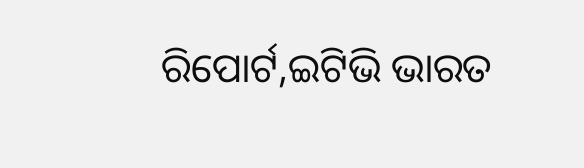ରିପୋର୍ଟ,ଇଟିଭି ଭାରତ